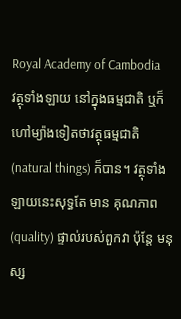Royal Academy of Cambodia
វត្ថុទាំងឡាយ នៅក្នុងធម្មជាតិ ឬក៏ ហៅម្យ៉ាងទៀតថាវត្ថុធម្មជាតិ (natural things) ក៏បាន។ វត្ថុទាំងឡាយនេះសុទ្ធតែ មាន គុណភាព (quality) ផ្ទាល់របស់ពួកវា ប៉ុន្តែ មនុស្ស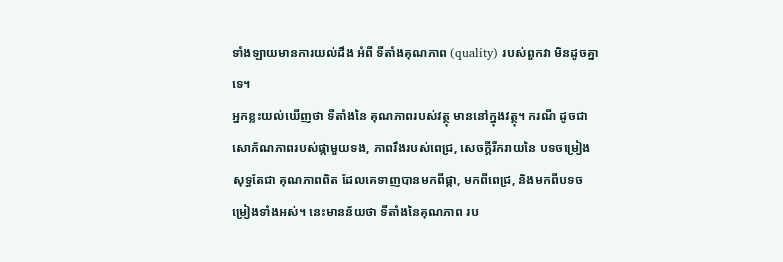ទាំងឡាយមានការយល់ដឹង អំពី ទីតាំងគុណភាព (quality) របស់ពួកវា មិនដូចគ្នាទេ។
អ្នកខ្លះយល់ឃើញថា ទីតាំងនៃ គុណភាពរបស់វត្ថុ មាននៅក្នុងវត្ថុ។ ករណី ដូចជា សោភ័ណភាពរបស់ផ្កាមួយទង, ភាពរឹងរបស់ពេជ្រ, សេចក្ដីរីករាយនៃ បទចម្រៀង សុទ្ធតែជា គុណភាពពិត ដែលគេទាញបានមកពីផ្កា, មកពីពេជ្រ, និងមកពីបទចម្រៀងទាំងអស់។ នេះមានន័យថា ទីតាំងនៃគុណភាព រប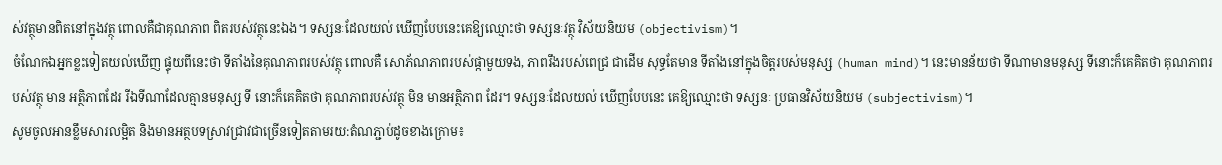ស់វត្ថុមានពិតនៅក្នុងវត្ថុ ពោលគឺជាគុណភាព ពិតរបស់វត្ថុនេះឯង។ ទស្សនៈដែលយល់ ឃើញបែបនេះគេឱ្យឈ្មោះថា ទស្សនៈវត្ថុ វិស័យនិយម (objectivism)។
ចំណែកឯអ្នកខ្លះទៀតយល់ឃើញ ផ្ទុយពីនេះថា ទីតាំងនៃគុណភាពរបស់វត្ថុ ពោលគឺ សោភ័ណភាពរបស់ផ្កាមួយទង, ភាពរឹងរបស់ពេជ្រ ជាដើម សុទ្ធតែមាន ទីតាំងនៅក្នុងចិត្តរបស់មនុស្ស (human mind)។ នេះមានន័យថា ទីណាមានមនុស្ស ទីនោះក៏គេគិតថា គុណភាពរបស់វត្ថុ មាន អត្ថិភាពដែរ រីឯទីណាដែលគ្មានមនុស្ស ទី នោះក៏គេគិតថា គុណភាពរបស់វត្ថុ មិន មានអត្ថិភាព ដែរ។ ទស្សនៈដែលយល់ ឃើញបែបនេះ គេឱ្យឈ្មោះថា ទស្សនៈ ប្រធានវិស័យនិយម (subjectivism)។
សូមចូលអានខ្លឹមសារលម្អិត និងមានអត្ថបទស្រាវជ្រាវជាច្រើនទៀតតាមរយ:តំណភ្ជាប់ដូចខាងក្រោម៖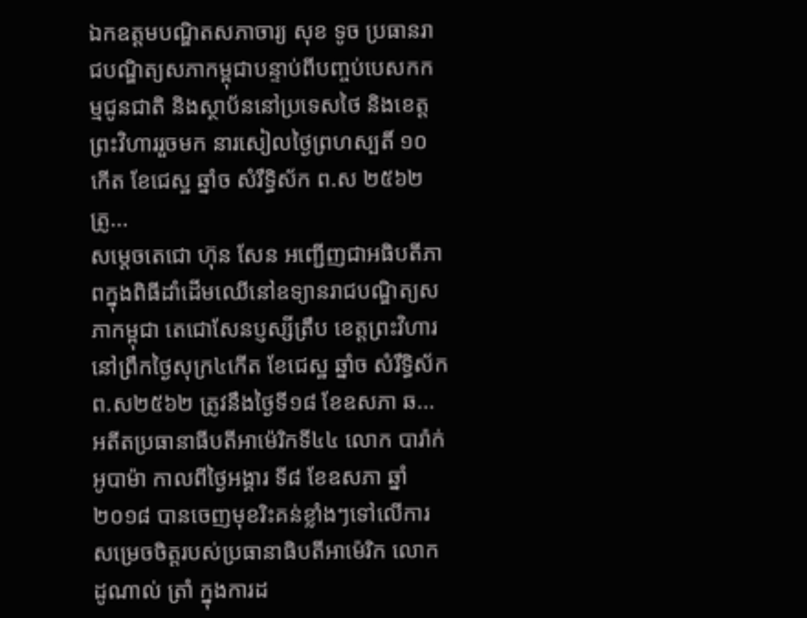ឯកឧត្តមបណ្ឌិតសភាចារ្យ សុខ ទូច ប្រធានរាជបណ្ឌិត្យសភាកម្ពុជាបន្ទាប់ពីបញ្ចប់បេសកកម្មជូនជាតិ និងស្ថាប័ននៅប្រទេសថៃ និងខេត្តព្រះវិហាររួចមក នារសៀលថ្ងៃព្រហស្បតិ៍ ១០កើត ខែជេស្ឋ ឆ្នាំច សំរឹទ្ធិស័ក ព.ស ២៥៦២ ត្រូ...
សម្តេចតេជោ ហ៊ុន សែន អញ្ជើញជាអធិបតីភាពក្នុងពិធីដាំដើមឈើនៅឧទ្យានរាជបណ្ឌិត្យសភាកម្ពុជា តេជោសែនប្ញស្សីត្រឹប ខេត្តព្រះវិហារ នៅព្រឹកថ្ងៃសុក្រ៤កើត ខែជេស្ឋ ឆ្នាំច សំរឹទ្ធិស័ក ព.ស២៥៦២ ត្រូវនឹងថ្ងៃទី១៨ ខែឧសភា ឆ...
អតីតប្រធានាធីបតីអាម៉េរិកទី៤៤ លោក បារ៉ាក់ អូបាម៉ា កាលពីថ្ងៃអង្គារ ទី៨ ខែឧសភា ឆ្នាំ២០១៨ បានចេញមុខរិះគន់ខ្លាំងៗទៅលើការសម្រេចចិត្តរបស់ប្រធានាធិបតីអាម៉េរិក លោកដូណាល់ ត្រាំ ក្នុងការដ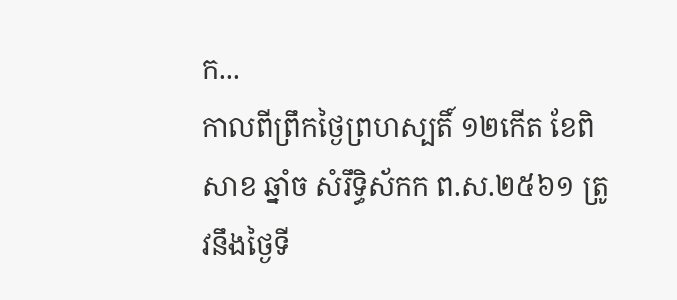ក...
កាលពីព្រឹកថ្ងៃព្រហស្បតិ៍ ១២កើត ខែពិសាខ ឆ្នាំច សំរឹទ្ធិស័កក ព.ស.២៥៦១ ត្រូវនឹងថ្ងៃទី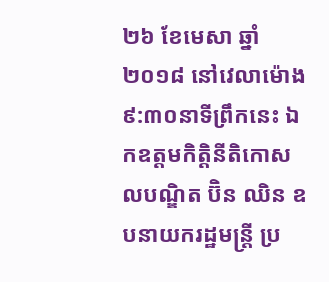២៦ ខែមេសា ឆ្នាំ២០១៨ នៅវេលាម៉ោង៩:៣០នាទីព្រឹកនេះ ឯកឧត្តមកិត្តិនីតិកោសលបណ្ឌិត ប៊ិន ឈិន ឧបនាយករដ្ឋមន្ត្រី ប្រ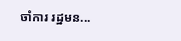ចាំការ រដ្ឋមន...